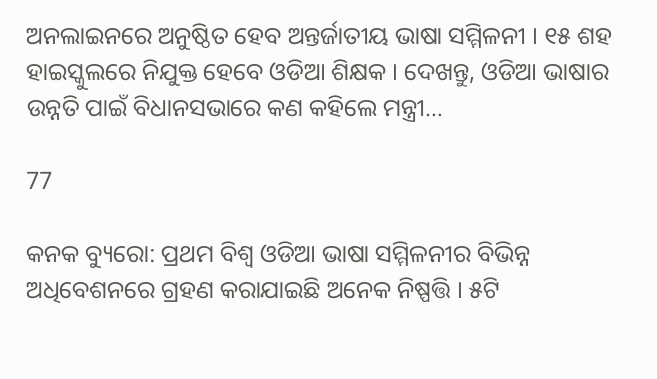ଅନଲାଇନରେ ଅନୁଷ୍ଠିତ ହେବ ଅନ୍ତର୍ଜାତୀୟ ଭାଷା ସମ୍ମିଳନୀ । ୧୫ ଶହ ହାଇସ୍କୁଲରେ ନିଯୁକ୍ତ ହେବେ ଓଡିଆ ଶିକ୍ଷକ । ଦେଖନ୍ତୁ, ଓଡିଆ ଭାଷାର ଉନ୍ନତି ପାଇଁ ବିଧାନସଭାରେ କଣ କହିଲେ ମନ୍ତ୍ରୀ…

77

କନକ ବ୍ୟୁରୋ: ପ୍ରଥମ ବିଶ୍ୱ ଓଡିଆ ଭାଷା ସମ୍ମିଳନୀର ବିଭିନ୍ନ ଅଧିବେଶନରେ ଗ୍ରହଣ କରାଯାଇଛି ଅନେକ ନିଷ୍ପତ୍ତି । ୫ଟି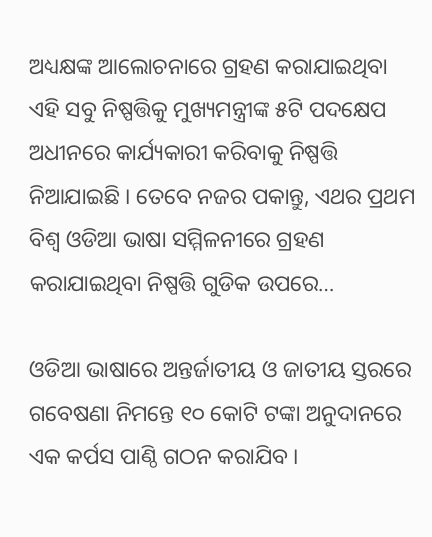ଅଧ୍ୟକ୍ଷଙ୍କ ଆଲୋଚନାରେ ଗ୍ରହଣ କରାଯାଇଥିବା ଏହି ସବୁ ନିଷ୍ପତ୍ତିକୁ ମୁଖ୍ୟମନ୍ତ୍ରୀଙ୍କ ୫ଟି ପଦକ୍ଷେପ ଅଧୀନରେ କାର୍ଯ୍ୟକାରୀ କରିବାକୁ ନିଷ୍ପତ୍ତି ନିଆଯାଇଛି । ତେବେ ନଜର ପକାନ୍ତୁ, ଏଥର ପ୍ରଥମ ବିଶ୍ୱ ଓଡିଆ ଭାଷା ସମ୍ମିଳନୀରେ ଗ୍ରହଣ କରାଯାଇଥିବା ନିଷ୍ପତ୍ତି ଗୁଡିକ ଉପରେ…

ଓଡିଆ ଭାଷାରେ ଅନ୍ତର୍ଜାତୀୟ ଓ ଜାତୀୟ ସ୍ତରରେ ଗବେଷଣା ନିମନ୍ତେ ୧୦ କୋଟି ଟଙ୍କା ଅନୁଦାନରେ ଏକ କର୍ପସ ପାଣ୍ଠି ଗଠନ କରାଯିବ ।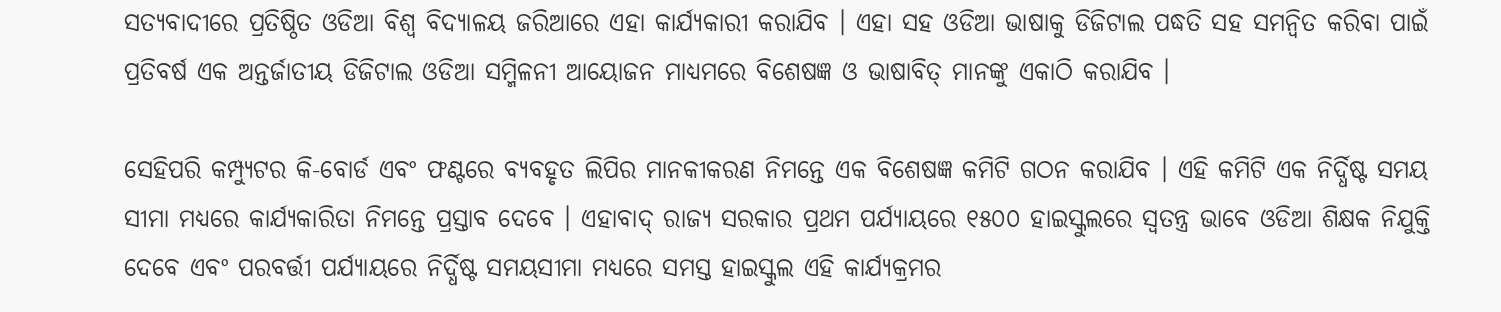ସତ୍ୟବାଦୀରେ ପ୍ରତିଷ୍ଠିତ ଓଡିଆ ବିଶ୍ୱ ବିଦ୍ୟାଳୟ ଜରିଆରେ ଏହା କାର୍ଯ୍ୟକାରୀ କରାଯିବ । ଏହା ସହ ଓଡିଆ ଭାଷାକୁ ଡିଜିଟାଲ ପଦ୍ଧତି ସହ ସମନ୍ୱିତ କରିବା ପାଇଁ ପ୍ରତିବର୍ଷ ଏକ ଅନ୍ତର୍ଜାତୀୟ ଡିଜିଟାଲ ଓଡିଆ ସମ୍ମିଳନୀ ଆୟୋଜନ ମାଧ୍ୟମରେ ବିଶେଷଜ୍ଞ ଓ ଭାଷାବିତ୍ ମାନଙ୍କୁ ଏକାଠି କରାଯିବ ।

ସେହିପରି କମ୍ପ୍ୟୁଟର କି-ବୋର୍ଡ ଏବଂ ଫଣ୍ଟରେ ବ୍ୟବହୃତ ଲିପିର ମାନକୀକରଣ ନିମନ୍ତେ ଏକ ବିଶେଷଜ୍ଞ କମିଟି ଗଠନ କରାଯିବ । ଏହି କମିଟି ଏକ ନିର୍ଦ୍ଧିଷ୍ଟ ସମୟ ସୀମା ମଧ୍ୟରେ କାର୍ଯ୍ୟକାରିତା ନିମନ୍ତେ ପ୍ରସ୍ତାବ ଦେବେ । ଏହାବାଦ୍ ରାଜ୍ୟ ସରକାର ପ୍ରଥମ ପର୍ଯ୍ୟାୟରେ ୧୫୦୦ ହାଇସ୍କୁଲରେ ସ୍ୱତନ୍ତ୍ର ଭାବେ ଓଡିଆ ଶିକ୍ଷକ ନିଯୁକ୍ତି ଦେବେ ଏବଂ ପରବର୍ତ୍ତୀ ପର୍ଯ୍ୟାୟରେ ନିର୍ଦ୍ଧିଷ୍ଟ ସମୟସୀମା ମଧ୍ୟରେ ସମସ୍ତ ହାଇସ୍କୁଲ ଏହି କାର୍ଯ୍ୟକ୍ରମର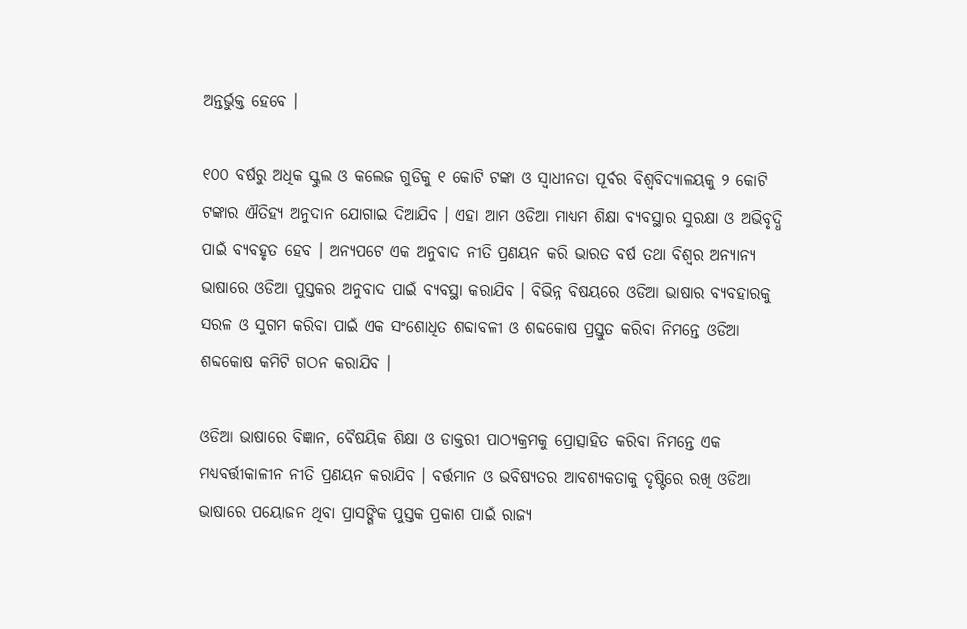ଅନ୍ତର୍ଭୁକ୍ତ ହେବେ ।

୧୦୦ ବର୍ଷରୁ ଅଧିକ ସ୍କୁଲ ଓ କଲେଜ ଗୁଡିକୁ ୧ କୋଟି ଟଙ୍କା ଓ ସ୍ୱାଧୀନତା ପୂର୍ବର ବିଶ୍ୱବିଦ୍ୟାଳୟକୁ ୨ କୋଟି ଟଙ୍କାର ଐତିହ୍ୟ ଅନୁଦାନ ଯୋଗାଇ ଦିଆଯିବ । ଏହା ଆମ ଓଡିଆ ମାଧ୍ୟମ ଶିକ୍ଷା ବ୍ୟବସ୍ଥାର ସୁରକ୍ଷା ଓ ଅଭିବୃଦ୍ଧି ପାଇଁ ବ୍ୟବହୃତ ହେବ । ଅନ୍ୟପଟେ ଏକ ଅନୁବାଦ ନୀତି ପ୍ରଣୟନ କରି ଭାରତ ବର୍ଷ ତଥା ବିଶ୍ୱର ଅନ୍ୟାନ୍ୟ ଭାଷାରେ ଓଡିଆ ପୁସ୍ତକର ଅନୁବାଦ ପାଇଁ ବ୍ୟବସ୍ଥା କରାଯିବ । ବିଭିନ୍ନ ବିଷୟରେ ଓଡିଆ ଭାଷାର ବ୍ୟବହାରକୁ ସରଳ ଓ ସୁଗମ କରିବା ପାଇଁ ଏକ ସଂଶୋଧିତ ଶବ୍ଦାବଳୀ ଓ ଶବ୍ଦକୋଷ ପ୍ରସ୍ତୁତ କରିବା ନିମନ୍ତେ ଓଡିଆ ଶବ୍ଦକୋଷ କମିଟି ଗଠନ କରାଯିବ ।

ଓଡିଆ ଭାଷାରେ ବିଜ୍ଞାନ, ବୈଷୟିକ ଶିକ୍ଷା ଓ ଡାକ୍ତରୀ ପାଠ୍ୟକ୍ରମକୁ ପ୍ରୋତ୍ସାହିତ କରିବା ନିମନ୍ତେ ଏକ ମଧ୍ୟବର୍ତ୍ତୀକାଳୀନ ନୀତି ପ୍ରଣୟନ କରାଯିବ । ବର୍ତ୍ତମାନ ଓ ଭବିଷ୍ୟତର ଆବଶ୍ୟକତାକୁ ଦୃଷ୍ଟିରେ ରଖି ଓଡିଆ ଭାଷାରେ ପୟୋଜନ ଥିବା ପ୍ରାସଙ୍ଗିକ ପୁସ୍ତକ ପ୍ରକାଶ ପାଇଁ ରାଜ୍ୟ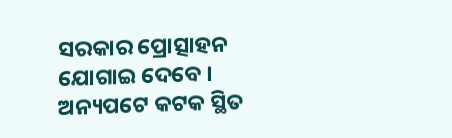ସରକାର ପ୍ରୋତ୍ସାହନ ଯୋଗାଇ ଦେବେ । ଅନ୍ୟପଟେ କଟକ ସ୍ଥିତ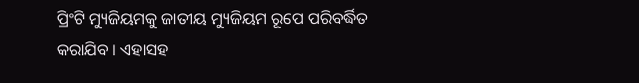ପ୍ରିଂଟି ମ୍ୟୁଜିୟମକୁ ଜାତୀୟ ମ୍ୟୁଜିୟମ ରୂପେ ପରିବର୍ଦ୍ଧିତ କରାଯିବ । ଏହାସହ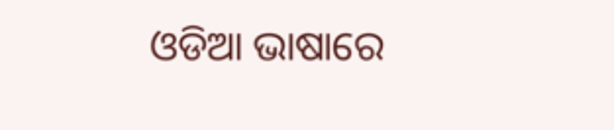ଓଡିଆ ଭାଷାରେ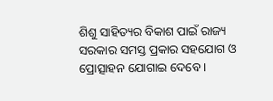ଶିଶୁ ସାହିତ୍ୟର ବିକାଶ ପାଇଁ ରାଜ୍ୟ ସରକାର ସମସ୍ତ ପ୍ରକାର ସହଯୋଗ ଓ ପ୍ରୋତ୍ସାହନ ଯୋଗାଇ ଦେବେ ।